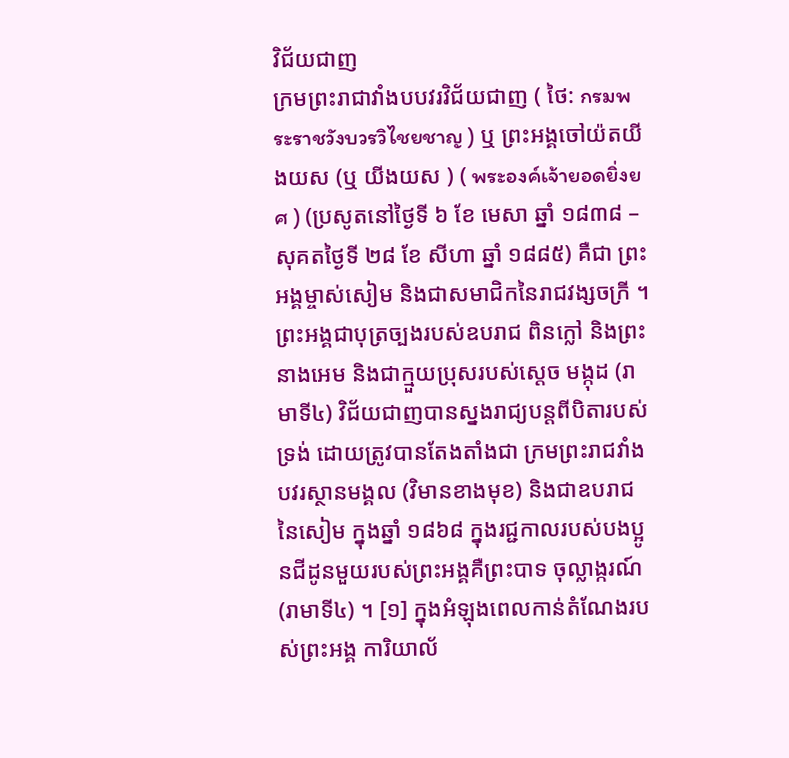វិជ័យជាញ
ក្រមព្រះរាជាវាំងបបវរវិជ័យជាញ ( ថៃ: กรมพระราชวังบวรวิไชยชาญ ) ឬ ព្រះអង្គចៅយ៉តយីងយស (ឬ យីងយស ) ( พระองค์เจ้ายอดยิ่งยศ ) (ប្រសូតនៅថ្ងៃទី ៦ ខែ មេសា ឆ្នាំ ១៨៣៨ – សុគតថ្ងៃទី ២៨ ខែ សីហា ឆ្នាំ ១៨៨៥) គឺជា ព្រះអង្គម្ចាស់សៀម និងជាសមាជិកនៃរាជវង្សចក្រី ។ ព្រះអង្គជាបុត្រច្បងរបស់ឧបរាជ ពិនក្លៅ និងព្រះនាងអេម និងជាក្មួយប្រុសរបស់ស្តេច មង្កុដ (រាមាទី៤) វិជ័យជាញបានស្នងរាជ្យបន្តពីបិតារបស់ទ្រង់ ដោយត្រូវបានតែងតាំងជា ក្រមព្រះរាជវាំងបវរស្ថានមង្គល (វិមានខាងមុខ) និងជាឧបរាជនៃសៀម ក្នុងឆ្នាំ ១៨៦៨ ក្នុងរជ្ជកាលរបស់បងប្អូនជីដូនមួយរបស់ព្រះអង្គគឺព្រះបាទ ចុល្លាង្ករណ៍ (រាមាទី៤) ។ [១] ក្នុងអំឡុងពេលកាន់តំណែងរបស់ព្រះអង្គ ការិយាល័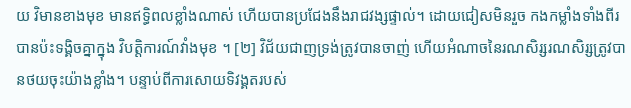យ វិមានខាងមុខ មានឥទ្ធិពលខ្លាំងណាស់ ហើយបានប្រជែងនឹងរាជវង្សផ្ទាល់។ ដោយជៀសមិនរួច កងកម្លាំងទាំងពីរបានប៉ះទង្គិចគ្នាក្នុង វិបត្តិការណ៍វាំងមុខ ។ [២] វិជ័យជាញទ្រង់ត្រូវបានចាញ់ ហើយអំណាចនៃរណសិរ្សរណសិរ្សត្រូវបានថយចុះយ៉ាងខ្លាំង។ បន្ទាប់ពីការសោយទិវង្គតរបស់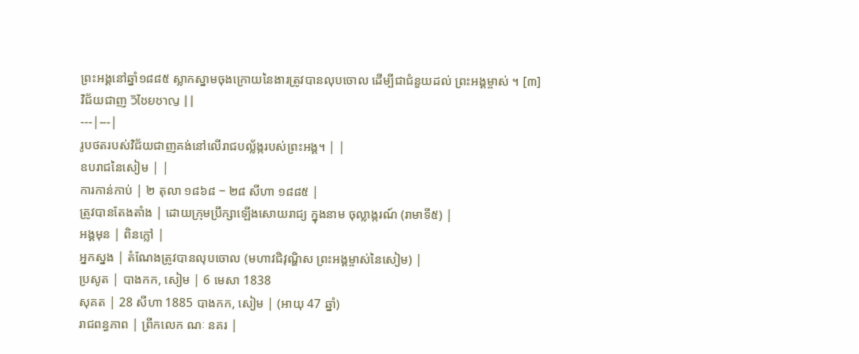ព្រះអង្គនៅឆ្នាំ១៨៨៥ ស្លាកស្នាមចុងក្រោយនៃងារត្រូវបានលុបចោល ដើម្បីជាជំនួយដល់ ព្រះអង្គម្ចាស់ ។ [៣]
វិជ័យជាញ วิไชยชาญ | |
---|---|
រូបថតរបស់វិជ័យជាញគង់នៅលើរាជបល្ល័ង្ករបស់ព្រះអង្គ។ | |
ឧបរាជនៃសៀម | |
ការកាន់កាប់ | ២ តុលា ១៨៦៨ − ២៨ សីហា ១៨៨៥ |
ត្រូវបានតែងតាំង | ដោយក្រុមប្រឹក្សាឡើងសោយរាជ្យ ក្នុងនាម ចុល្លាង្ករណ៍ (រាមាទី៥) |
អង្គមុន | ពិនក្លៅ |
អ្នកស្នង | តំណែងត្រូវបានលុបចោល (មហាវជិវុណ្ហិស ព្រះអង្គម្ចាស់នៃសៀម) |
ប្រសូត | បាងកក, សៀម | 6 មេសា 1838
សុគត | 28 សីហា 1885 បាងកក, សៀម | (អាយុ 47 ឆ្នាំ)
រាជពន្ធភាព | ព្រីកលេក ណៈ នគរ |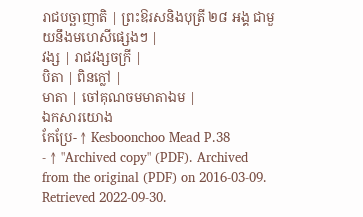រាជបច្ឆាញាតិ | ព្រះឱរសនិងបុត្រី ២៨ អង្គ ជាមួយនឹងមហេសីផ្សេងៗ |
វង្ស | រាជវង្សចក្រី |
បិតា | ពិនក្លៅ |
មាតា | ចៅគុណចមមាតាឯម |
ឯកសារយោង
កែប្រែ- ↑ Kesboonchoo Mead P.38
- ↑ "Archived copy" (PDF). Archived from the original (PDF) on 2016-03-09. Retrieved 2022-09-30.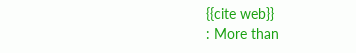{{cite web}}
: More than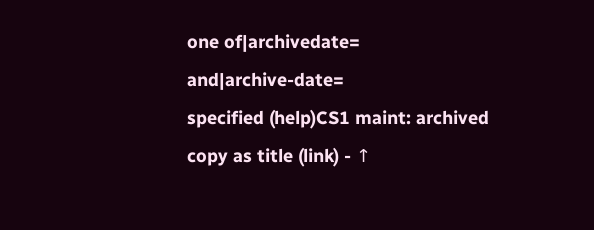one of|archivedate=
and|archive-date=
specified (help)CS1 maint: archived copy as title (link) - ↑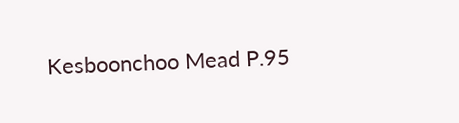Kesboonchoo Mead P.95